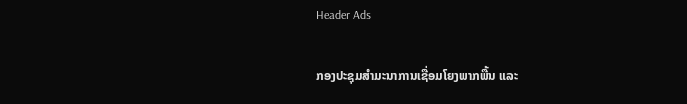Header Ads

ກອງປະຊຸມສຳມະນາການເຊື່ອມໂຍງພາກພື້ນ ແລະ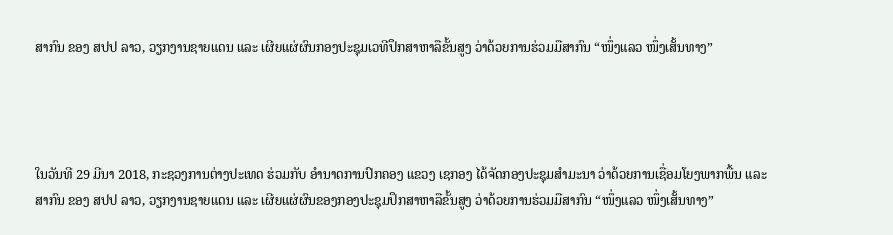ສາກົນ ຂອງ ສປປ ລາວ, ວຽກງານຊາຍແດນ ແລະ ເຜີຍແຜ່ຜົນກອງປະຊຸມເວທີປຶກສາຫາລືຂັ້ນສູງ ວ່າດ້ວຍການຮ່ວມມືສາກົນ “ໜຶ່ງແລວ ໜຶ່ງເສັ້ນທາງ”




ໃນວັນທີ 29 ມີນາ 2018, ກະຊວງການຕ່າງປະເທດ ຮ່ວມກັບ ອໍານາດການປົກຄອງ ແຂວງ ເຊກອງ ໄດ້ຈັດກອງປະຊຸມສໍາມະນາ ວ່າດ້ວຍການເຊື່ອມໂຍງພາກພື້ນ ແລະ ສາກົນ ຂອງ ສປປ ລາວ, ວຽກງານຊາຍແດນ ແລະ ເຜີຍແຜ່ຜົນຂອງກອງປະຊຸມປຶກສາຫາລືຂັ້ນສູງ ວ່າດ້ວຍການຮ່ວມມືສາກົນ “ໜຶ່ງແລວ ໜຶ່ງເສັ້ນທາງ”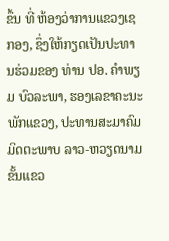ຂຶ້ນ ທີ່ ຫ້ອງວ່າການແຂວງເຊກອງ, ຊຶ່ງໃຫ້ກຽດເປັນປະທານຮ່ວມຂອງ ທ່ານ ປອ. ຄໍາພຽມ ບົວລະພາ, ຮອງເລຂາຄະນະພັກແຂວງ, ປະທານສະມາຄົມມິດຕະພາບ ລາວ-ຫວຽດນາມ ຂັ້ນແຂວ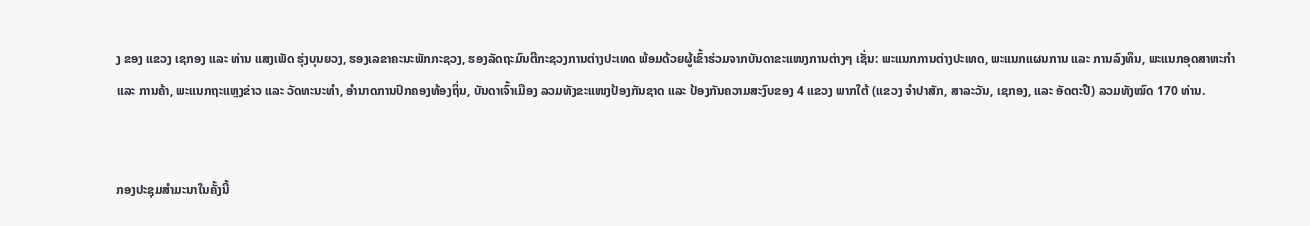ງ ຂອງ ແຂວງ ເຊກອງ ແລະ ທ່ານ ແສງເພັດ ຮຸ່ງບຸນຍວງ, ຮອງເລຂາຄະນະພັກກະຊວງ, ຮອງລັດຖະມົນຕີກະຊວງການຕ່າງປະເທດ ພ້ອມດ້ວຍຜູ້ເຂົ້າຮ່ວມຈາກບັນດາຂະແໜງການຕ່າງໆ ເຊັ່ນ: ພະແນກການຕ່າງປະເທດ, ພະແນກແຜນການ ແລະ ການລົງທຶນ, ພະແນກອຸດສາຫະກຳ ແລະ ການຄ້າ, ພະແນກຖະແຫຼງຂ່າວ ແລະ ວັດທະນະທໍາ, ອໍານາດການປົກຄອງທ້ອງຖິ່ນ, ບັນດາເຈົ້າເມືອງ ລວມທັງຂະແໜງປ້ອງກັນຊາດ ແລະ ປ້ອງກັນຄວາມສະງົບຂອງ 4 ແຂວງ ພາກໃຕ້ (ແຂວງ ຈໍາປາສັກ, ສາລະວັນ, ເຊກອງ, ແລະ ອັດຕະປື) ລວມທັງໝົດ 170 ທ່ານ.


ກອງປະຊຸມສຳມະນາໃນຄັ້ງນີ້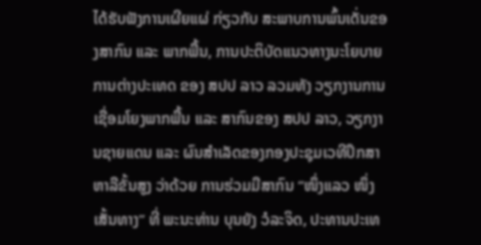ໄດ້ຮັບຟັງການເຜີຍແຜ່ ກ່ຽວກັບ ສະພາບການພົ້ນເດັ່ນຂອງສາກົນ ແລະ ພາກພື້ນ, ການປະຕິບັດແນວທາງນະໂຍບາຍ ການຕ່າງປະເທດ ຂອງ ສປປ ລາວ ລວມທັງ ວຽກງານການເຊື່ອມໂຍງພາກພື້ນ ແລະ ສາກົນຂອງ ສປປ ລາວ, ວຽກງານຊາຍແດນ ແລະ ຜົນສຳເລັດຂອງກອງປະຊຸມເວທີປຶກສາຫາລືຂັ້ນສູງ ວ່າດ້ວຍ ການຮ່ວມມືສາກົນ “ໜຶ່ງແລວ ໜຶ່ງເສັ້ນທາງ” ທີ່ ພະນະທ່ານ ບຸນຍັງ ວໍລະຈິດ, ປະທານປະເທ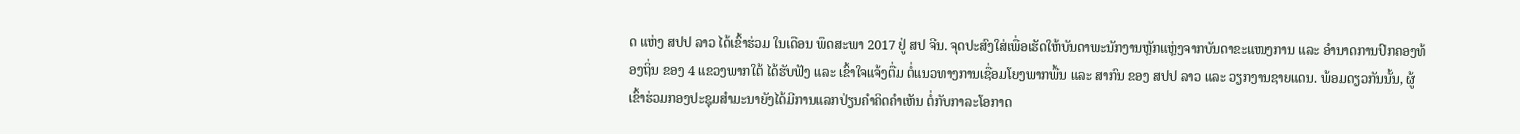ດ ແຫ່ງ ສປປ ລາວ ໄດ້ເຂົ້າຮ່ວມ ໃນເດືອນ ພຶດສະພາ 2017 ຢູ່ ສປ ຈີນ. ຈຸດປະສົງໃສ່ເພື່ອເຮັດໃຫ້ບັນດາພະນັກງານຫຼັກແຫຼ່ງຈາກບັນດາຂະແໜງການ ແລະ ອຳນາດການປົກຄອງທ້ອງຖິ່ນ ຂອງ 4 ແຂວງພາກໃຕ້ ໄດ້ຮັບຟັງ ແລະ ເຂົ້າໃຈແຈ້ງຕື່ມ ຕໍ່ແນວທາງການເຊື່ອມໂຍງພາກພື້ນ ແລະ ສາກົນ ຂອງ ສປປ ລາວ ແລະ ວຽກງານຊາຍແດນ. ພ້ອມດຽວກັນນັ້ນ, ຜູ້ເຂົ້າຮ່ວມກອງປະຊຸມສໍາມະນາຍັງໄດ້ມີການແລກປ່ຽນຄໍາຄິດຄຳເຫັນ ຕໍ່ກັບກາລະໂອກາດ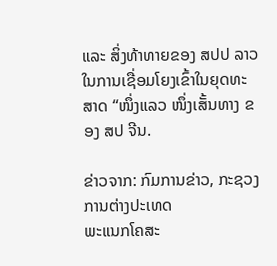ແລະ ສິ່ງທ້າທາຍຂອງ ສປປ ລາວ ໃນການເຊື່ອມໂຍງເຂົ້າໃນຍຸດທະສາດ “ໜຶ່ງແລວ ໜຶ່ງເສັ້ນທາງ ຂອງ ສປ ຈີນ.

ຂ່າວຈາກ: ກົມການຂ່າວ, ກະຊວງການຕ່າງປະເທດ
ພະແນກໂຄສະ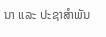ນາ ແລະ ປະຊາສຳພັນ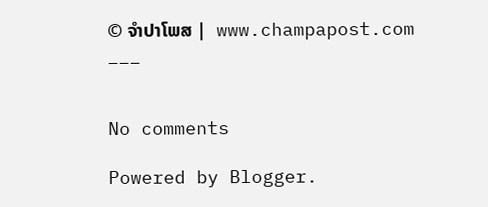© ຈໍາປາໂພສ |  www.champapost.com
___


No comments

Powered by Blogger.